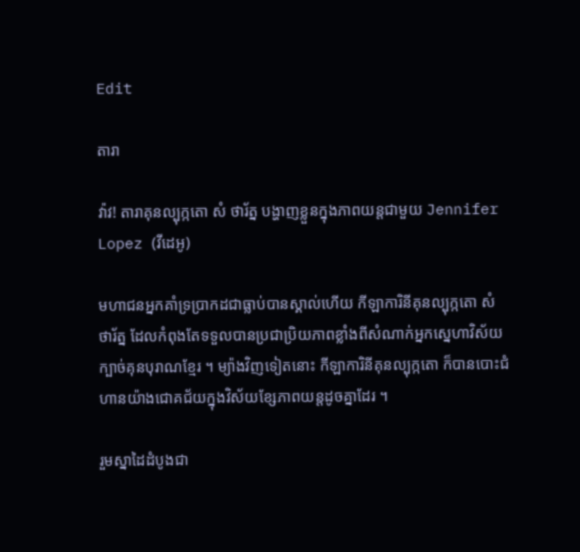Edit

តារា

វ៉ាវ! តារាគុនល្បុក្កតោ សំ ថារ័ត្ន បង្ហាញខ្លួនក្នុងភាពយន្តជាមួយ Jennifer Lopez (វីដេអូ)

មហាជនអ្នកគាំទ្រប្រាកដជាធ្លាប់បានស្គាល់ហើយ កីឡាការិនីគុនល្បុក្កតោ សំ ថារ័ត្ន ដែលកំពុងតែទទួលបានប្រជាប្រិយភាពខ្លាំងពីសំណាក់អ្នកស្នេហាវិស័យក្បាច់គុនបុរាណខ្មែរ ។ ម្យ៉ាងវិញទៀតនោះ កីឡាការិនីគុនល្បុក្កតោ ក៏បានបោះជំហានយ៉ាងជោគជ័យក្នុងវិស័យខ្សែភាពយន្តដូចគ្នាដែរ ។

រួមស្នាដៃដំបូងជា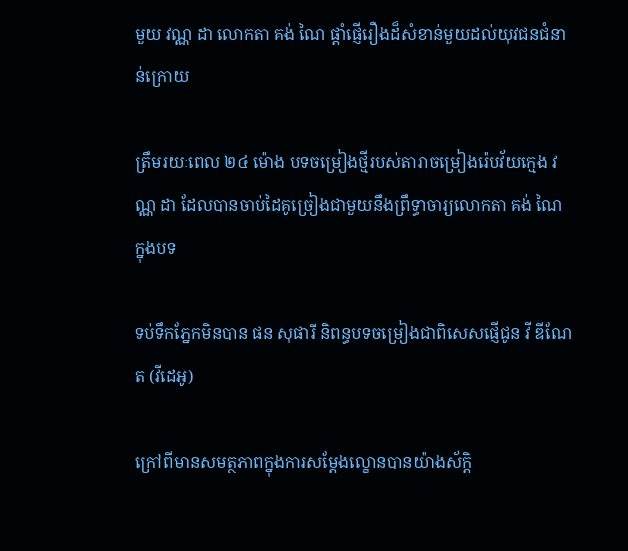មួយ វណ្ណ ដា លោកតា គង់ ណៃ ផ្តាំផ្ញើរឿងដ៏សំខាន់មួយដល់យុវជនជំនាន់ក្រោយ

ត្រឹមរយៈពេល ២៤ ម៉ោង បទចម្រៀងថ្មីរបស់តារាចម្រៀងរ៉េបវ័យក្មេង វណ្ណ ដា ដែលបានចាប់ដៃគូច្រៀងជាមួយនឹងព្រឹទ្ធាចារ្យលោកតា គង់ ណៃ ក្នុងបទ

ទប់ទឹកភ្នែកមិនបាន ផន សុផារី និពន្ធបទចម្រៀងជាពិសេសផ្ញើជូន វី ឌីណែត (វីដេអូ)

ក្រៅពីមានសមត្ថភាពក្នុងការសម្តែងល្ខោនបានយ៉ាងស័ក្តិ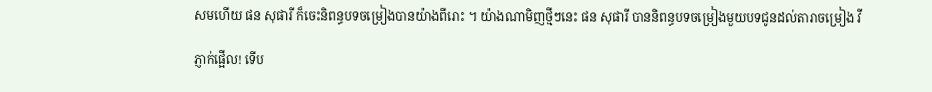សមហើយ ផន សុផារី ក៏ចេះនិពន្ធបទចម្រៀងបានយ៉ាងពីរោះ ។ យ៉ាងណាមិញថ្មីៗនេះ ផន សុផារី បាននិពន្ធបទចម្រៀងមួយបទជូនដល់តារាចម្រៀង វី

ភ្ញាក់ផ្អើល! ទើប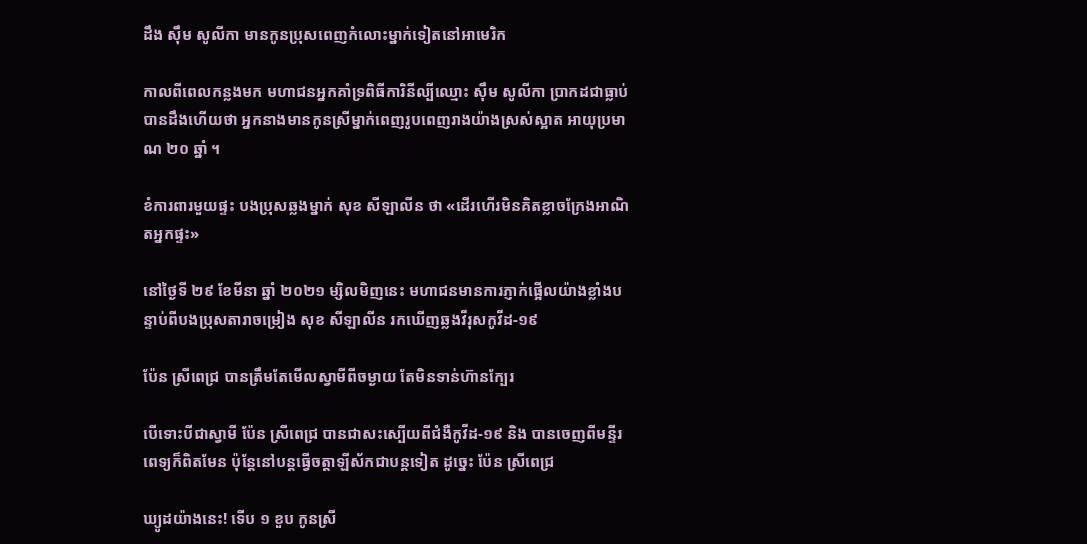ដឹង ស៊ឹម សូលីកា មានកូនប្រុសពេញកំលោះម្នាក់ទៀតនៅអាមេរិក

កាលពីពេលកន្លងមក មហាជនអ្នកគាំទ្រពិធីការិនីល្បីឈ្មោះ ស៊ឹម សូលីកា ប្រាកដជាធ្លាប់បានដឹងហើយថា អ្នកនាងមានកូនស្រីម្នាក់ពេញរូបពេញរាងយ៉ាងស្រស់ស្អាត អាយុប្រមាណ ២០ ឆ្នាំ ។

ខំការពារមួយផ្ទះ បងប្រុសឆ្លងម្នាក់ សុខ សីឡាលីន ថា «ដើរហើរមិនគិតខ្លាចក្រែងអាណិតអ្នកផ្ទះ»

នៅថ្ងៃទី ២៩ ខែមីនា ឆ្នាំ ២០២១ ម្សិលមិញនេះ មហាជនមានការភ្ញាក់ផ្អើលយ៉ាងខ្លាំងបន្ទាប់ពីបងប្រុសតារាចម្រៀង សុខ សីឡាលីន រកឃើញឆ្លងវីរុសកូវីដ-១៩

ប៉ែន ស្រីពេជ្រ បានត្រឹមតែមើលស្វាមីពីចម្ងាយ តែមិនទាន់ហ៊ានក្បែរ

បើទោះបីជាស្វាមី ប៉ែន ស្រីពេជ្រ បានជាសះស្បើយពីជំងឺកូវីដ-១៩ និង បានចេញពីមន្ទីរពេទ្យក៏ពិតមែន ប៉ុន្តែនៅបន្តធ្វើចត្តាឡីស័កជាបន្តទៀត ដូច្នេះ ប៉ែន ស្រីពេជ្រ

ឃ្យូដយ៉ាងនេះ! ទើប ១ ខួប កូនស្រី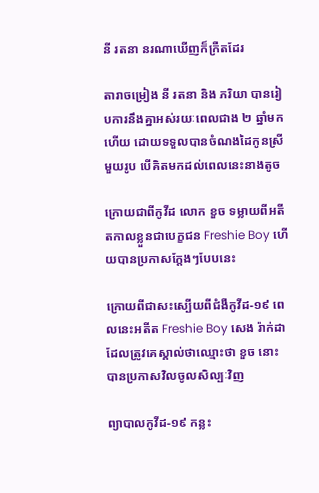នី រតនា នរណាឃើញក៏ក្រឺតដែរ

តារាចម្រៀង នី រតនា និង ភរិយា បានរៀបការនឹងគ្នាអស់រយៈពេលជាង ២ ឆ្នាំមកហើយ ដោយទទួលបានចំណងដៃកូនស្រីមួយរូប បើគិតមកដល់ពេលនេះនាងតូច

ក្រោយជាពីកូវីដ លោក ខួច ទម្លាយពីអតីតកាលខ្លួនជាបេក្ខជន Freshie Boy ហើយបានប្រកាសក្តែងៗបែបនេះ

ក្រោយពីជាសះស្បើយពីជំងឺកូវីដ-១៩ ពេលនេះអតីត Freshie Boy សេង រ៉ាក់ដា ដែលត្រូវគេស្គាល់ថាឈ្មោះថា ខួច នោះ បានប្រកាសវិលចូលសិល្បៈវិញ

ព្យាបាលកូវីដ-១៩ កន្លះ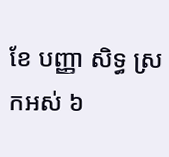ខែ បញ្ញា សិទ្ធ ស្រកអស់ ៦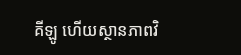គីឡូ ហើយស្ថានភាពវិ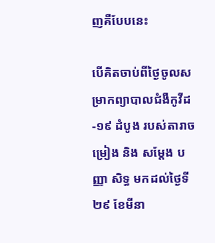ញគឺបែបនេះ

បើគិតចាប់ពីថ្ងៃចូលសម្រាកព្យាបាលជំងឺកូវីដ-១៩ ដំបូង របស់តារាចម្រៀង និង សម្តែង បញ្ញា សិទ្ធ មកដល់ថ្ងៃទី ២៩ ខែមីនា